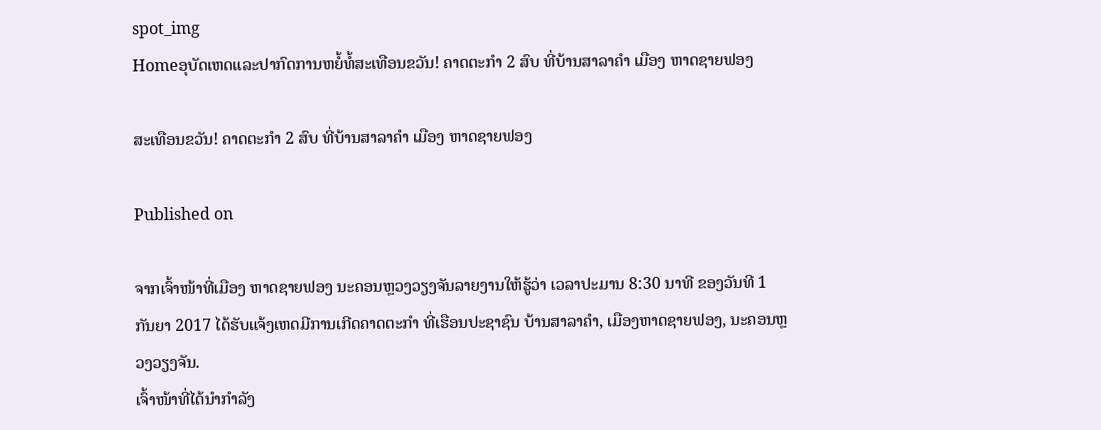spot_img
Homeອຸບັດເຫດແລະປາກົດການຫຍໍ້ທໍ້ສະເທືອນຂວັນ! ຄາດຕະກຳ 2 ສົບ ທີ່ບ້ານສາລາຄຳ ເມືອງ ຫາດຊາຍຟອງ

ສະເທືອນຂວັນ! ຄາດຕະກຳ 2 ສົບ ທີ່ບ້ານສາລາຄຳ ເມືອງ ຫາດຊາຍຟອງ

Published on

ຈາກເຈົ້າໜ້າທີ່ເມືອງ ຫາດຊາຍຟອງ ນະຄອນຫຼວງວຽງຈັນລາຍງານໃຫ້ຮູ້ວ່າ ເວລາປະມານ 8:30 ນາທີ ຂອງວັນທີ 1 ກັນຍາ 2017 ໄດ້ຮັບແຈ້ງເຫດມີການເກີດຄາດຕະກຳ ທີ່ເຮືອນປະຊາຊົນ ບ້ານສາລາຄຳ, ເມືອງຫາດຊາຍຟອງ, ນະຄອນຫຼວງວຽງຈັນ.
ເຈົ້າໜ້າທີ່ໄດ້ນຳກຳລັງ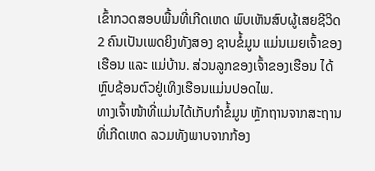ເຂົ້າກວດສອບພື້ນທີ່ເກີດເຫດ ພົບເຫັນສົບຜູ້ເສຍຊີວິດ 2 ຄົນເປັນເພດຍິງທັງສອງ ຊາບຂໍ້ມູນ ແມ່ນເມຍເຈົ້າຂອງ ເຮືອນ ແລະ ແມ່ບ້ານ. ສ່ວນລູກຂອງເຈົ້າຂອງເຮືອນ ໄດ້ຫຼົບຊ້ອນຕົວຢູ່ເທິງເຮືອນແມ່ນປອດໄພ.
ທາງເຈົ້າໜ້າທີ່ແມ່ນໄດ້ເກັບກຳຂໍ້ມູນ ຫຼັກຖານຈາກສະຖານທີ່ເກີດເຫດ ລວມທັງພາບຈາກກ້ອງ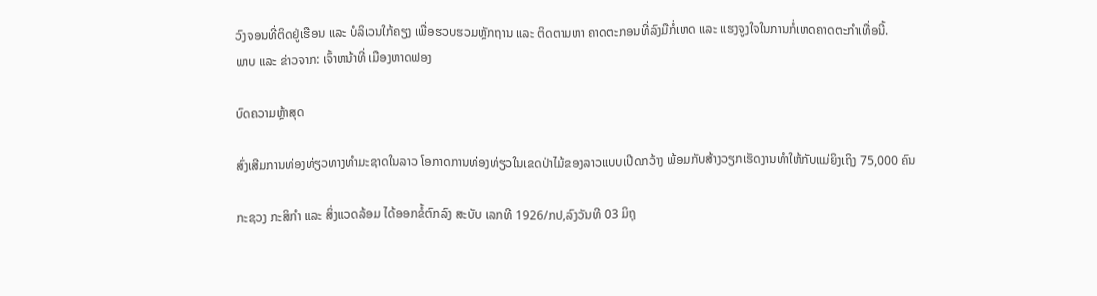ວົງຈອນທີ່ຕິດຢູ່ເຮືອນ ແລະ ບໍລິເວນໃກ້ຄຽງ ເພື່ອຮວບຮວມຫຼັກຖານ ແລະ ຕິດຕາມຫາ ຄາດຕະກອນທີ່ລົງມືກໍ່ເຫດ ແລະ ແຮງຈູງໃຈໃນການກໍ່ເຫດຄາດຕະກຳເທື່ອນີ້.
ພາບ ແລະ ຂ່າວຈາກ: ເຈົ້າຫນ້າທີ່ ເມືອງຫາດຟອງ

ບົດຄວາມຫຼ້າສຸດ

ສົ່ງເສີມການທ່ອງທ່ຽວທາງທຳມະຊາດໃນລາວ ໂອກາດການທ່ອງທ່ຽວໃນເຂດປ່າໄມ້ຂອງລາວແບບເປີດກວ້າງ ພ້ອມກັບສ້າງວຽກເຮັດງານທຳໃຫ້ກັບແມ່ຍິງເຖິງ 75,000 ຄົນ

ກະຊວງ ກະສິກໍາ ແລະ ສິ່ງແວດລ້ອມ ໄດ້ອອກຂໍ້ຕົກລົງ ສະບັບ ເລກທີ 1926/ກປ,ລົງວັນທີ 03 ມິຖຸ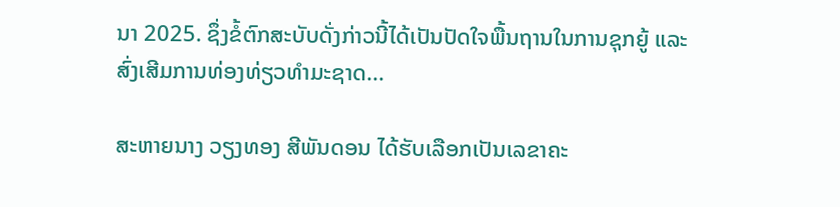ນາ 2025. ຊຶ່ງຂໍ້ຕົກສະບັບດັ່ງກ່າວນີ້ໄດ້ເປັນປັດໃຈພື້ນຖານໃນການຊຸກຍູ້ ແລະ ສົ່ງເສີມການທ່ອງທ່ຽວທຳມະຊາດ...

ສະຫາຍນາງ ວຽງທອງ ສີພັນດອນ ໄດ້ຮັບເລືອກເປັນເລຂາຄະ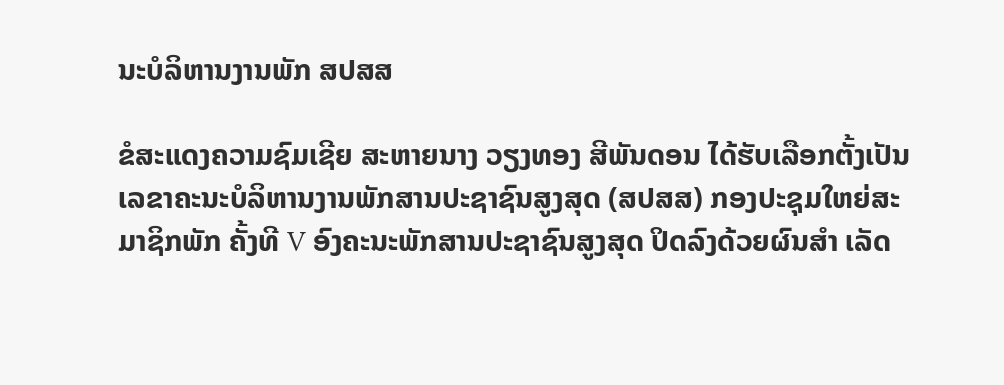ນະບໍລິຫານງານພັກ ສປສສ

ຂໍສະແດງຄວາມຊົມເຊີຍ ສະຫາຍນາງ ວຽງທອງ ສີພັນດອນ ໄດ້ຮັບເລືອກຕັ້ງເປັນເລຂາຄະນະບໍລິຫານງານພັກສານປະຊາຊົນສູງສຸດ (ສປສສ) ກອງປະຊຸມໃຫຍ່ສະມາຊິກພັກ ຄັ້ງທີ V ອົງຄະນະພັກສານປະຊາຊົນສູງສຸດ ປິດລົງດ້ວຍຜົນສຳ ເລັດ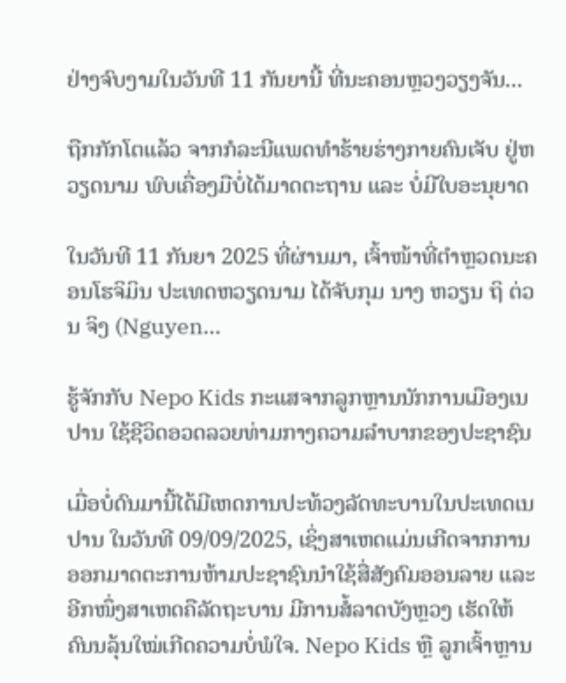ຢ່າງຈົບງາມໃນວັນທີ 11 ກັນຍານີ້ ທີ່ນະຄອນຫຼວງວຽງຈັນ...

ຖືກກັກໂຕແລ້ວ ຈາກກໍລະນີແພດທຳຮ້າຍຮ່າງກາຍຄົນເຈັບ ຢູ່ຫວຽດນາມ ພົບເຄື່ອງມືບໍ່ໄດ້ມາດຕະຖານ ແລະ ບໍ່ມີໃບອະນຸຍາດ

ໃນວັນທີ 11 ກັນຍາ 2025 ທີ່ຜ່ານມາ, ເຈົ້າໜ້າທີ່ຕຳຫຼວດນະຄອນໂຮຈິມິນ ປະເທດຫວຽດນາມ ໄດ້ຈັບກຸມ ນາງ ຫວຽນ ຖິ ຕ່ວນ ຈິງ (Nguyen...

ຮູ້ຈັກກັບ Nepo Kids ກະແສຈາກລູກຫຼານນັກການເມືອງເນປານ ໃຊ້ຊີວິດອວດລວຍທ່າມກາງຄວາມລຳບາກຂອງປະຊາຊົນ

ເມື່ອບໍ່ດົນມານີ້ໄດ້ມີເຫດການປະທ້ວງລັດທະບານໃນປະເທດເນປານ ໃນວັນທີ 09/09/2025, ເຊິ່ງສາເຫດແມ່ນເກີດຈາກການອອກມາດຕະການຫ້າມປະຊາຊົນນໍາໃຊ້ສື່ສັງຄົມອອນລາຍ ແລະ ອີກໜຶ່ງສາເຫດຄືລັດຖະບານ ມີການສໍ້ລາດບັງຫຼວງ ເຮັດໃຫ້ຄົນນລຸ້ນໃໝ່ເກີດຄວາມບໍ່ພໍໃຈ. Nepo Kids ຫຼື ລູກເຈົ້າຫຼານ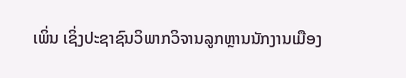ເພິ່ນ ເຊິ່ງປະຊາຊົນວິພາກວິຈານລູກຫຼານນັກງານເມືອງ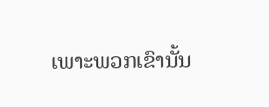ເພາະພວກເຂົານັ້ນ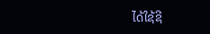ໄດ້ໃຊ້ຊີ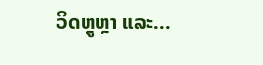ວິດຫຼູຫຼາ ແລະ...